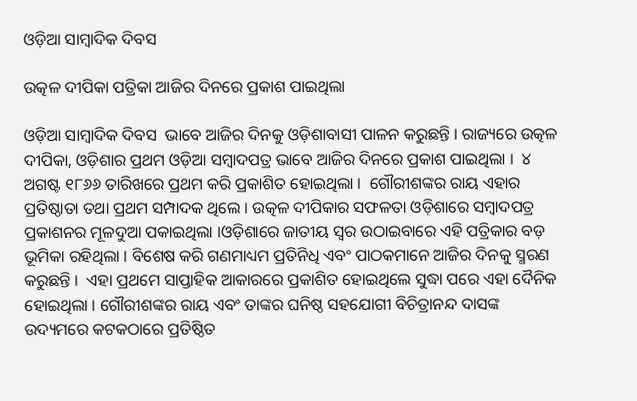ଓଡ଼ିଆ ସାମ୍ବାଦିକ ଦିବସ

ଉତ୍କଳ ଦୀପିକା ପତ୍ରିକା ଆଜିର ଦିନରେ ପ୍ରକାଶ ପାଇଥିଲା

ଓଡ଼ିଆ ସାମ୍ବାଦିକ ଦିବସ  ଭାବେ ଆଜିର ଦିନକୁ ଓଡ଼ିଶାବାସୀ ପାଳନ କରୁଛନ୍ତି । ରାଜ୍ୟରେ ଉତ୍କଳ ଦୀପିକା, ଓଡ଼ିଶାର ପ୍ରଥମ ଓଡ଼ିଆ ସମ୍ବାଦପତ୍ର ଭାବେ ଆଜିର ଦିନରେ ପ୍ରକାଶ ପାଇଥିଲା ।  ୪ ଅଗଷ୍ଟ ୧୮୬୬ ତାରିଖରେ ପ୍ରଥମ କରି ପ୍ରକାଶିତ ହୋଇଥିଲା ।  ଗୌରୀଶଙ୍କର ରାୟ ଏହାର ପ୍ରତିଷ୍ଠାତା ତଥା ପ୍ରଥମ ସମ୍ପାଦକ ଥିଲେ । ଉତ୍କଳ ଦୀପିକାର ସଫଳତା ଓଡ଼ିଶାରେ ସମ୍ବାଦପତ୍ର ପ୍ରକାଶନର ମୂଳଦୁଆ ପକାଇଥିଲା ।ଓଡ଼ିଶାରେ ଜାତୀୟ ସ୍ୱର ଉଠାଇବାରେ ଏହି ପତ୍ରିକାର ବଡ଼ ଭୂମିକା ରହିଥିଲା । ବିଶେଷ କରି ଗଣମାଧ୍ୟମ ପ୍ରତିନିଧି ଏବଂ ପାଠକମାନେ ଆଜିର ଦିନକୁ ସ୍ମରଣ କରୁଛନ୍ତି ।  ଏହା ପ୍ରଥମେ ସାପ୍ତାହିକ ଆକାରରେ ପ୍ରକାଶିତ ହୋଇଥିଲେ ସୁଦ୍ଧା ପରେ ଏହା ଦୈନିକ ହୋଇଥିଲା । ଗୌରୀଶଙ୍କର ରାୟ ଏବଂ ତାଙ୍କର ଘନିଷ୍ଠ ସହଯୋଗୀ ବିଚିତ୍ରାନନ୍ଦ ଦାସଙ୍କ ଉଦ୍ୟମରେ କଟକଠାରେ ପ୍ରତିଷ୍ଠିତ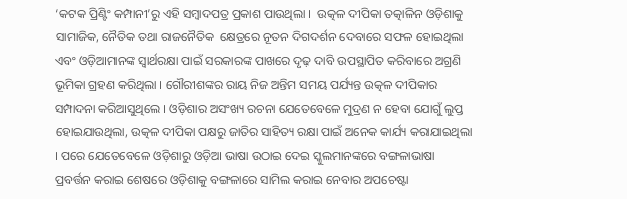‘କଟକ ପ୍ରିଣ୍ଟିଂ କମ୍ପାନୀ’ରୁ ଏହି ସମ୍ବାଦପତ୍ର ପ୍ରକାଶ ପାଉଥିଲା ।  ଉତ୍କଳ ଦୀପିକା ତତ୍କାଳିନ ଓଡ଼ିଶାକୁ ସାମାଜିକ, ନୈତିକ ତଥା ରାଜନୈତିକ  କ୍ଷେତ୍ରରେ ନୂତନ ଦିଗଦର୍ଶନ ଦେବାରେ ସଫଳ ହୋଇଥିଲା ଏବଂ ଓଡ଼ିଆମାନଙ୍କ ସ୍ୱାର୍ଥରକ୍ଷା ପାଇଁ ସରକାରଙ୍କ ପାଖରେ ଦୃଢ଼ ଦାବି ଉପସ୍ଥାପିତ କରିବାରେ ଅଗ୍ରଣି ଭୂମିକା ଗ୍ରହଣ କରିଥିଲା । ଗୌରୀଶଙ୍କର ରାୟ ନିଜ ଅନ୍ତିମ ସମୟ ପର୍ଯ୍ୟନ୍ତ ଉତ୍କଳ ଦୀପିକାର ସମ୍ପାଦନା କରିଆସୁଥିଲେ । ଓଡ଼ିଶାର ଅସଂଖ୍ୟ ରଚନା ଯେତେବେଳେ ମୁଦ୍ରଣ ନ ହେବା ଯୋଗୁଁ ଲୁପ୍ତ ହୋଇଯାଉଥିଲା, ଉତ୍କଳ ଦୀପିକା ପକ୍ଷରୁ ଜାତିର ସାହିତ୍ୟ ରକ୍ଷା ପାଇଁ ଅନେକ କାର୍ଯ୍ୟ କରାଯାଇଥିଲା । ପରେ ଯେତେବେଳେ ଓଡ଼ିଶାରୁ ଓଡ଼ିଆ ଭାଷା ଉଠାଇ ଦେଇ ସ୍କୁଲମାନଙ୍କରେ ବଙ୍ଗଳାଭାଷା ପ୍ରବର୍ତ୍ତନ କରାଇ ଶେଷରେ ଓଡ଼ିଶାକୁ ବଙ୍ଗଳାରେ ସାମିଲ କରାଇ ନେବାର ଅପଚେଷ୍ଟା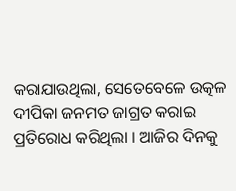କରାଯାଉଥିଲା, ସେତେବେଳେ ଉତ୍କଳ ଦୀପିକା ଜନମତ ଜାଗ୍ରତ କରାଇ ପ୍ରତିରୋଧ କରିଥିଲା । ଆଜିର ଦିନକୁ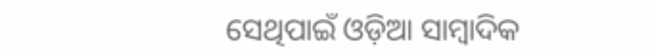ସେଥିପାଇଁ ଓଡ଼ିଆ ସାମ୍ବାଦିକ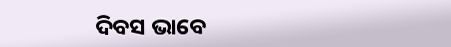ଦିବସ ଭାବେ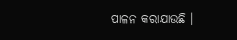ପାଳନ କରାଯାଉଛି ।